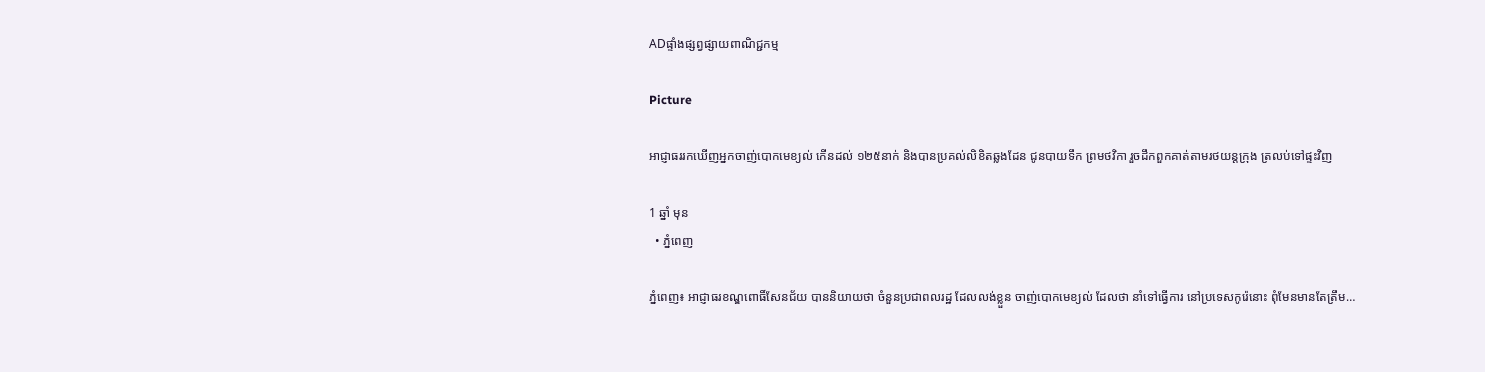ADផ្ទាំងផ្សព្វផ្សាយពាណិជ្ជកម្ម

Picture

អាជ្ញាធររកឃើញអ្នកចាញ់បោកមេខ្យល់ កើនដល់ ១២៥នាក់ និងបានប្រគល់លិខិតឆ្លងដែន ជូនបាយទឹក ព្រមថវិកា រួចដឹកពួកគាត់តាមរថយន្តក្រុង ត្រលប់ទៅផ្ទះវិញ

1 ឆ្នាំ មុន
  • ភ្នំពេញ

ភ្នំពេញ៖ អាជ្ញាធរខណ្ឌពោធិ៍សែនជ័យ បាននិយាយថា ចំនួនប្រជាពលរដ្ឋ ដែលលង់ខ្លួន ចាញ់បោកមេខ្យល់ ដែលថា នាំទៅធ្វើការ នៅប្រទេសកូរ៉េនោះ ពុំមែនមានតែត្រឹម…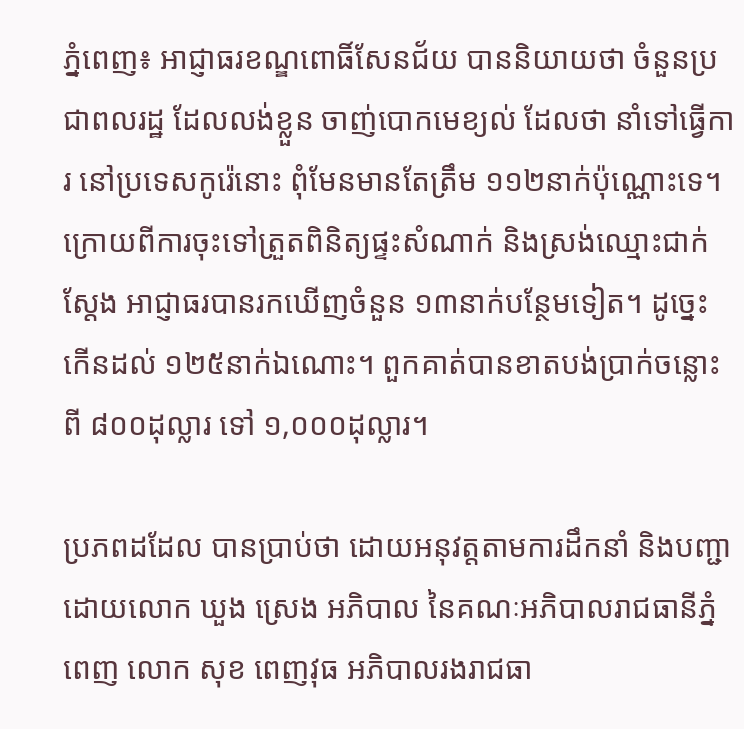ភ្នំពេញ៖ អាជ្ញាធរខណ្ឌពោធិ៍សែនជ័យ បាននិយាយថា ចំនួនប្រជាពលរដ្ឋ ដែលលង់ខ្លួន ចាញ់បោកមេខ្យល់ ដែលថា នាំទៅធ្វើការ នៅប្រទេសកូរ៉េនោះ ពុំមែនមានតែត្រឹម ១១២នាក់ប៉ុណ្ណោះទេ។ ក្រោយពីការចុះទៅត្រួតពិនិត្យផ្ទះសំណាក់ និងស្រង់ឈ្មោះជាក់ស្ដែង អាជ្ញាធរបានរកឃើញចំនួន ១៣នាក់បន្ថែមទៀត។ ដូច្នេះកើនដល់ ១២៥នាក់ឯណោះ។ ពួកគាត់បានខាតបង់ប្រាក់ចន្លោះពី ៨០០ដុល្លារ ទៅ ១,០០០ដុល្លារ។

ប្រភពដដែល បានប្រាប់ថា ដោយអនុវត្តតាមការដឹកនាំ និងបញ្ជាដោយលោក ឃួង ស្រេង អភិបាល នៃគណៈអភិបាលរាជធានីភ្នំពេញ លោក សុខ ពេញវុធ អភិបាលរងរាជធា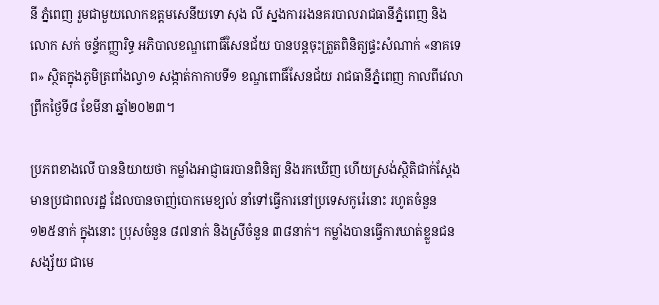នី ភ្នំពេញ រួមជាមួយលោកឧត្តមសេនីយទោ សុង លី ស្នងការរងនគរបាលរាជធានីភ្នំពេញ និងលោក សក់ ចន្ទ័កញ្ញារិទ្ធ អភិបាលខណ្ឌពោធិ៍សែនជ័យ បានបន្តចុះត្រួតពិនិត្យផ្ទះសំណាក់ «នាគទេព» ស្ថិតក្នុងភូមិត្រពាំងល្វា១ សង្កាត់កាកាបទី១ ខណ្ឌពោធិ៍សែនជ័យ រាជធានីភ្នំពេញ កាលពីវេលាព្រឹកថ្ងៃទី៨ ខែមីនា ឆ្នាំ២០២៣។

ប្រភពខាងលើ បាននិយាយថា កម្លាំងអាជ្ញាធរបានពិនិត្យ និងរកឃើញ ហើយស្រង់ស្ថិតិជាក់ស្ដែង មានប្រជាពលរដ្ឋ ដែលបានចាញ់បោកមេខ្យល់ នាំទៅធ្វើការនៅប្រទេសកូរ៉េនោះ រហូតចំនួន ១២៥នាក់ ក្នុងនោះ ប្រុសចំនួន ៨៧នាក់ និងស្រីចំនួន ៣៨នាក់។ កម្លាំងបានធ្វើការឃាត់ខ្លួនជនសង្ស័យ ជាមេ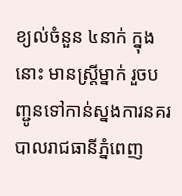ខ្យល់ចំនួន ៤នាក់ ក្នុងនោះ មានស្ត្រីម្នាក់ រួចបញ្ជូនទៅកាន់ស្នងការនគរបាលរាជធានីភ្នំពេញ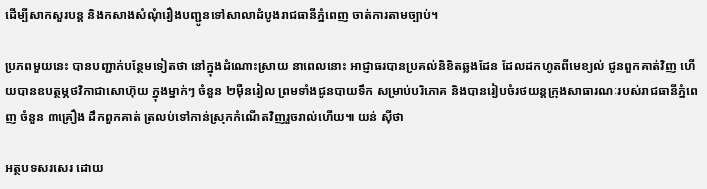ដើម្បីសាកសួរបន្ត និងកសាងសំណុំរឿងបញ្ជូនទៅសាលាដំបូងរាជធានីភ្នំពេញ ចាត់ការតាមច្បាប់។

ប្រភពមួយនេះ បានបញ្ជាក់បន្ថែមទៀតថា នៅក្នុងដំណោះស្រាយ នាពេលនោះ អាជ្ញាធរបានប្រគល់និខិតឆ្លងដែន ដែលដកហូតពីមេខ្យល់ ជូនពួកគាត់វិញ ហើយបានឧបត្ថម្ភថវិកាជាសោហ៊ុយ ក្នុងម្នាក់ៗ ចំនួន ២ម៉ឺនរៀល ព្រមទាំងជូនបាយទឹក សម្រាប់បរិភោគ និងបានរៀបចំរថយន្តក្រុងសាធារណៈរបស់រាជធានីភ្នំពេញ ចំនួន ៣គ្រឿង ដឹកពួកគាត់ ត្រលប់ទៅកាន់ស្រុកកំណើតវិញរួចរាល់ហើយ៕ យន់ ស៊ីថា

អត្ថបទសរសេរ ដោយ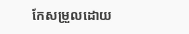កែសម្រួលដោយ